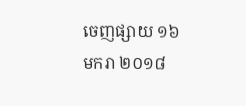ចេញផ្សាយ ១៦ មករា ២០១៨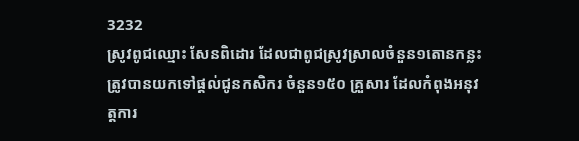3232
ស្រូវពូជឈ្មោះ សែនពិដោរ ដែលជាពូជស្រូវស្រាលចំនួន១តោនកន្លះ ត្រូវបានយកទៅផ្ដល់ជូនកសិករ ចំនួន១៥០ គ្រួសារ ដែលកំពុងអនុវត្ដការ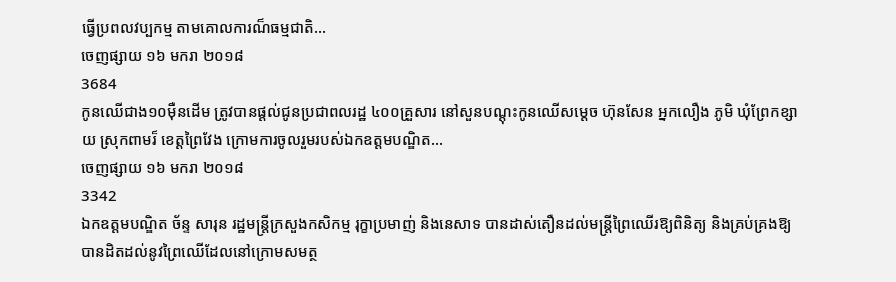ធ្វើប្រពលវប្បកម្ម តាមគោលការណ៏ធម្មជាតិ...
ចេញផ្សាយ ១៦ មករា ២០១៨
3684
កូនឈើជាង១០ម៉ឺនដើម ត្រូវបានផ្ដល់ជូនប្រជាពលរដ្ឋ ៤០០គ្រួសារ នៅសួនបណ្ដុះកូនឈើសម្ដេច ហ៊ុនសែន អ្នកលឿង ភូមិ ឃុំព្រែកខ្សាយ ស្រុកពាមរ៏ ខេត្ដព្រៃវែង ក្រោមការចូលរួមរបស់ឯកឧត្តមបណ្ឌិត...
ចេញផ្សាយ ១៦ មករា ២០១៨
3342
ឯកឧត្តមបណ្ឌិត ច័ន្ទ សារុន រដ្ឋមន្ត្រីក្រសួងកសិកម្ម រុក្ខាប្រមាញ់ និងនេសាទ បានដាស់តឿនដល់មន្ដ្រីព្រៃឈើរឱ្យពិនិត្យ និងគ្រប់គ្រងឱ្យបានដិតដល់នូវព្រៃឈើដែលនៅក្រោមសមត្ថ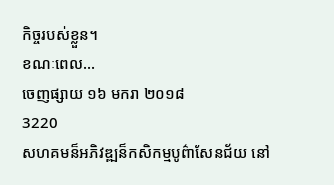កិច្ចរបស់ខ្លួន។
ខណៈពេល...
ចេញផ្សាយ ១៦ មករា ២០១៨
3220
សហគមន៏អភិវឌ្ឍន៏កសិកម្មបូព៌ាសែនជ័យ នៅ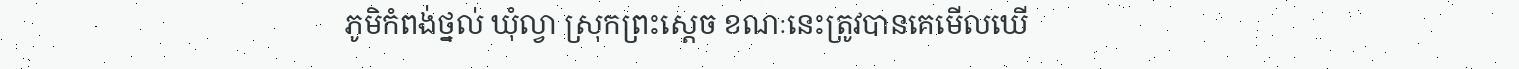ភូមិកំពង់ថ្នល់ ឃុំល្វា ស្រុកព្រះស្ដេច ខណៈនេះត្រូវបានគេមើលឃើ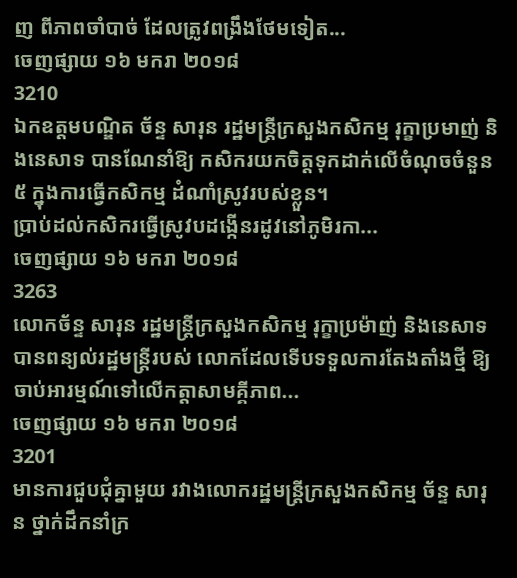ញ ពីភាពចាំបាច់ ដែលត្រូវពង្រឹងថែមទៀត...
ចេញផ្សាយ ១៦ មករា ២០១៨
3210
ឯកឧត្តមបណ្ឌិត ច័ន្ទ សារុន រដ្ឋមន្ត្រីក្រសួងកសិកម្ម រុក្ខាប្រមាញ់ និងនេសាទ បានណែនាំឱ្យ កសិករយកចិត្ដទុកដាក់លើចំណុចចំនួន៥ ក្នុងការធ្វើកសិកម្ម ដំណាំស្រូវរបស់ខ្លួន។
ប្រាប់ដល់កសិករធ្វើស្រូវបដង្កើនរដូវនៅភូមិរកា...
ចេញផ្សាយ ១៦ មករា ២០១៨
3263
លោកច័ន្ទ សារុន រដ្ឋមន្ត្រីក្រសួងកសិកម្ម រុក្ខាប្រម៉ាញ់ និងនេសាទ បានពន្យល់រដ្ឋមន្ត្រីរបស់ លោកដែលទើបទទួលការតែងតាំងថ្មី ឱ្យចាប់អារម្មណ៍ទៅលើកត្តាសាមគ្គីភាព...
ចេញផ្សាយ ១៦ មករា ២០១៨
3201
មានការជួបជុំគ្នាមួយ រវាងលោករដ្ឋមន្ដ្រីក្រសួងកសិកម្ម ច័ន្ទ សារុន ថ្នាក់ដឹកនាំក្រ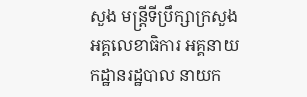សួង មន្ដ្រីទីប្រឹក្សាក្រសួង អគ្គលេខាធិការ អគ្គនាយកដ្ឋានរដ្ឋបាល នាយក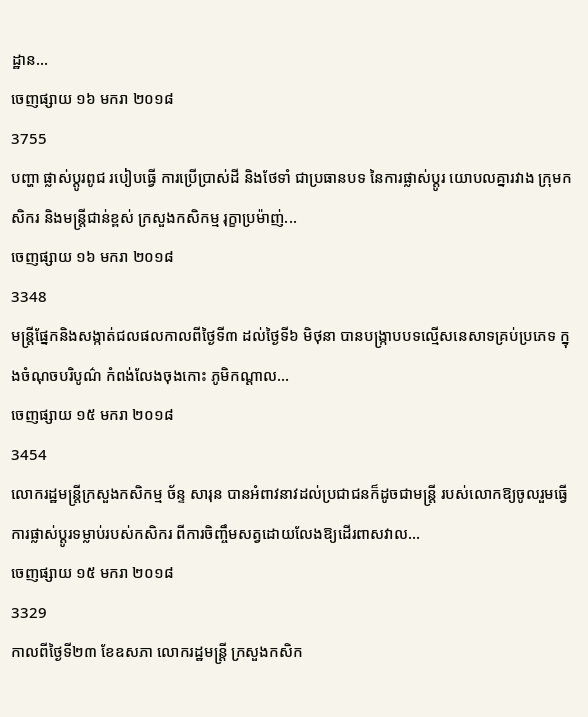ដ្ឋាន...
ចេញផ្សាយ ១៦ មករា ២០១៨
3755
បញ្ហា ផ្លាស់ប្តូរពូជ របៀបធ្វើ ការប្រើប្រាស់ដី និងថែទាំ ជាប្រធានបទ នៃការផ្លាស់ប្តូរ យោបលគ្នារវាង ក្រុមកសិករ និងមន្ត្រីជាន់ខ្ពស់ ក្រសួងកសិកម្ម រុក្ខាប្រម៉ាញ់...
ចេញផ្សាយ ១៦ មករា ២០១៨
3348
មន្ដ្រីផ្នែកនិងសង្កាត់ជលផលកាលពីថ្ងៃទី៣ ដល់ថ្ងៃទី៦ មិថុនា បានបង្ក្រាបបទល្មើសនេសាទគ្រប់ប្រភេទ ក្នុងចំណុចបរិបូណ៌ កំពង់លែងចុងកោះ ភូមិកណ្ដាល...
ចេញផ្សាយ ១៥ មករា ២០១៨
3454
លោករដ្ឋមន្ត្រីក្រសួងកសិកម្ម ច័ន្ទ សារុន បានអំពាវនាវដល់ប្រជាជនក៏ដូចជាមន្ត្រី របស់លោកឱ្យចូលរួមធ្វើការផ្លាស់ប្ដូរទម្លាប់របស់កសិករ ពីការចិញ្ចឹមសត្វដោយលែងឱ្យដើរពាសវាល...
ចេញផ្សាយ ១៥ មករា ២០១៨
3329
កាលពីថ្ងៃទី២៣ ខែឧសភា លោករដ្ឋមន្ដ្រី ក្រសួងកសិក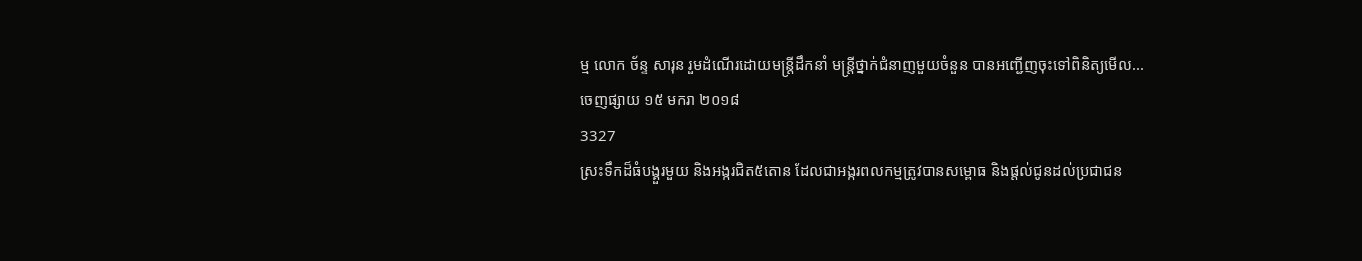ម្ម លោក ច័ន្ទ សារុន រួមដំណើរដោយមន្ដ្រីដឹកនាំ មន្ដ្រីថ្នាក់ជំនាញមួយចំនួន បានអញ្ជើញចុះទៅពិនិត្យមើល...
ចេញផ្សាយ ១៥ មករា ២០១៨
3327
ស្រះទឹកដ៏ធំបង្គួរមួយ និងអង្ករជិត៥តោន ដែលជាអង្ករពលកម្មត្រូវបានសម្ពោធ និងផ្តល់ជូនដល់ប្រជាជន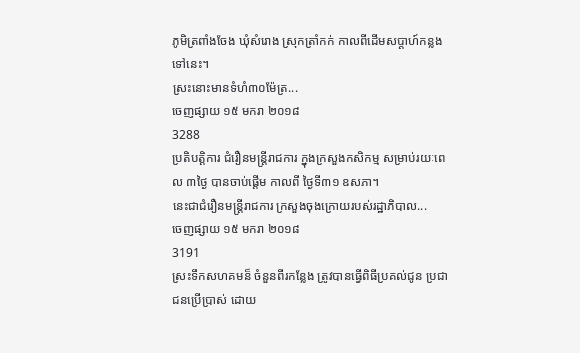ភូមិត្រពាំងចែង ឃុំសំរោង ស្រុកត្រាំកក់ កាលពីដើមសប្តាហ៍កន្លងទៅនេះ។
ស្រះនោះមានទំហំ៣០ម៉ែត្រ...
ចេញផ្សាយ ១៥ មករា ២០១៨
3288
ប្រតិបត្តិការ ជំរឿនមន្ត្រីរាជការ ក្នុងក្រសួងកសិកម្ម សម្រាប់រយៈពេល ៣ថ្ងៃ បានចាប់ផ្តើម កាលពី ថ្ងៃទី៣១ ឧសភា។
នេះជាជំរឿនមន្ត្រីរាជការ ក្រសួងចុងក្រោយរបស់រដ្ឋាភិបាល...
ចេញផ្សាយ ១៥ មករា ២០១៨
3191
ស្រះទឹកសហគមន៏ ចំនួនពីរកន្លែង ត្រូវបានធ្វើពិធីប្រគល់ជូន ប្រជាជនប្រើប្រាស់ ដោយ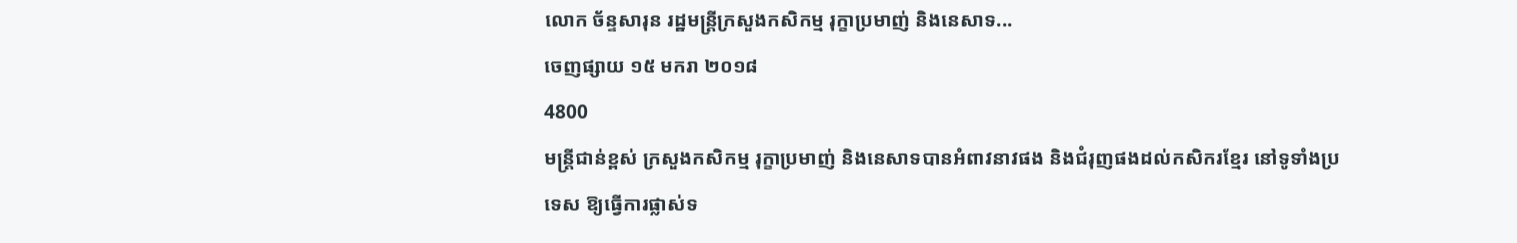លោក ច័ន្ទសារុន រដ្ឋមន្ដ្រីក្រសួងកសិកម្ម រុក្ខាប្រមាញ់ និងនេសាទ...
ចេញផ្សាយ ១៥ មករា ២០១៨
4800
មន្ដ្រីជាន់ខ្ពស់ ក្រសួងកសិកម្ម រុក្ខាប្រមាញ់ និងនេសាទបានអំពាវនាវផង និងជំរុញផងដល់កសិករខ្មែរ នៅទូទាំងប្រទេស ឱ្យធ្វើការផ្លាស់ទ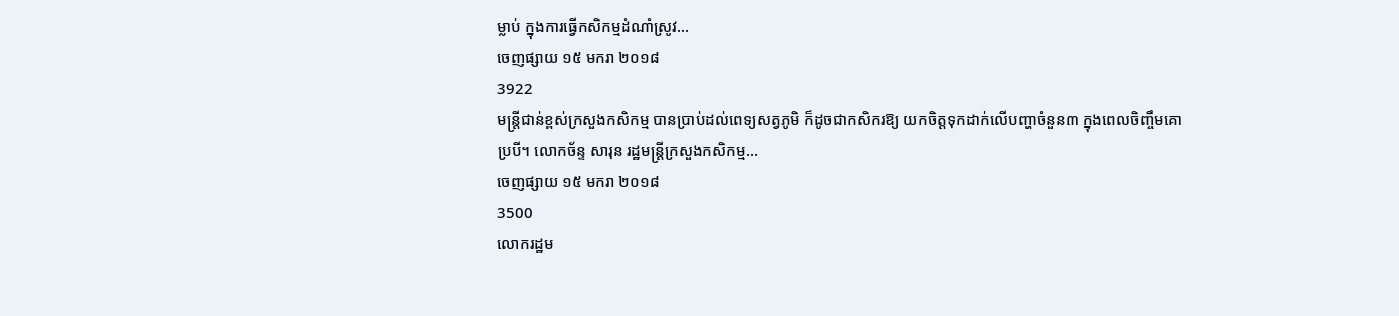ម្លាប់ ក្នុងការធ្វើកសិកម្មដំណាំស្រូវ...
ចេញផ្សាយ ១៥ មករា ២០១៨
3922
មន្ត្រីជាន់ខ្ពស់ក្រសួងកសិកម្ម បានប្រាប់ដល់ពេទ្យសត្វភូមិ ក៏ដូចជាកសិករឱ្យ យកចិត្តទុកដាក់លើបញ្ហាចំនួន៣ ក្នុងពេលចិញ្ចឹមគោប្របី។ លោកច័ន្ទ សារុន រដ្ឋមន្ត្រីក្រសួងកសិកម្ម...
ចេញផ្សាយ ១៥ មករា ២០១៨
3500
លោករដ្ឋម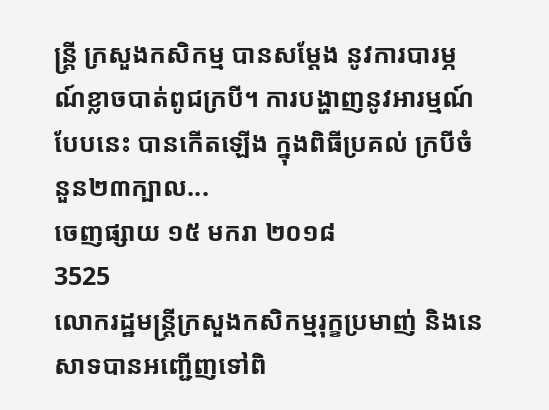ន្ត្រី ក្រសួងកសិកម្ម បានសម្តែង នូវការបារម្ភណ៍ខ្លាចបាត់ពូជក្របី។ ការបង្ហាញនូវអារម្មណ៍បែបនេះ បានកើតឡើង ក្នុងពិធីប្រគល់ ក្របីចំនួន២៣ក្បាល...
ចេញផ្សាយ ១៥ មករា ២០១៨
3525
លោករដ្ឋមន្ត្រីក្រសួងកសិកម្មរុក្ខប្រមាញ់ និងនេសាទបានអញ្ជើញទៅពិ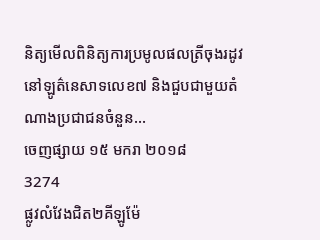និត្យមើលពិនិត្យការប្រមូលផលត្រីចុងរដូវ នៅឡូត៌នេសាទលេខ៧ និងជួបជាមួយតំណាងប្រជាជនចំនួន...
ចេញផ្សាយ ១៥ មករា ២០១៨
3274
ផ្លូវលំវែងជិត២គីឡូម៉ែ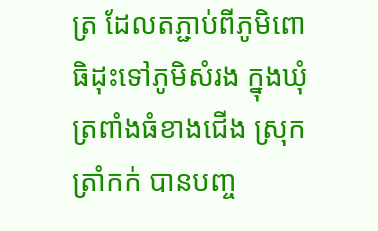ត្រ ដែលតភ្ជាប់ពីភូមិពោធិដុះទៅភូមិសំរង ក្នុងឃុំត្រពាំងធំខាងជើង ស្រុកត្រាំកក់ បានបញ្ច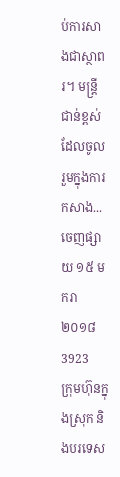ប់ការសាងជាស្ថាពរ។ មន្ដ្រីជាន់ខ្ពស់ដែលចូលរួមក្នុងការកសាង...
ចេញផ្សាយ ១៥ មករា ២០១៨
3923
ក្រុមហ៊ុនក្នុងស្រុក និងបរទេស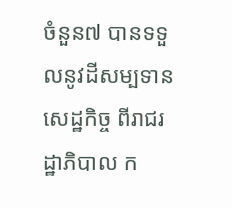ចំនួន៧ បានទទួលនូវដីសម្បទានសេដ្ឋកិច្ច ពីរាជរដ្ឋាភិបាល ក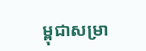ម្ពុជាសម្រា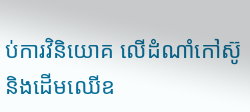ប់ការវិនិយោគ លើដំណាំកៅស៊ូ និងដើមឈើឧ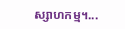ស្សាហកម្ម។...